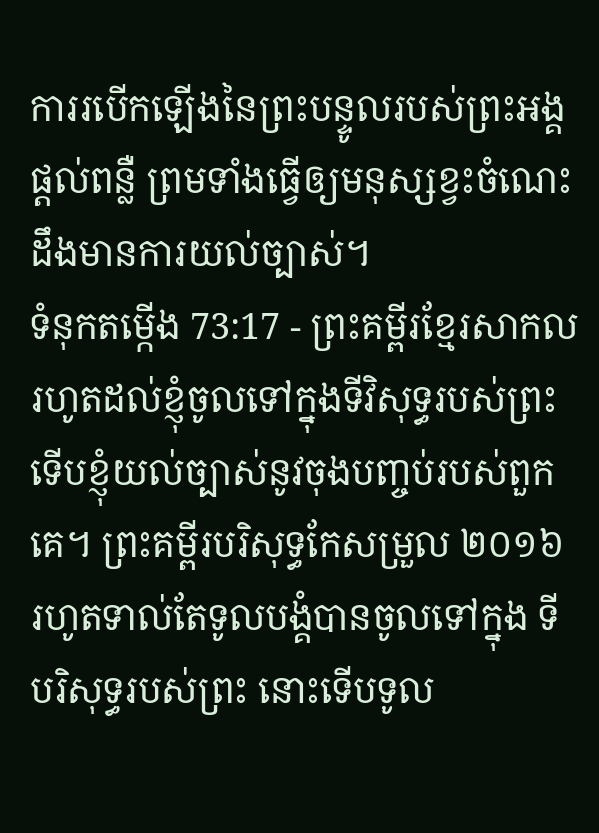ការរបើកឡើងនៃព្រះបន្ទូលរបស់ព្រះអង្គផ្ដល់ពន្លឺ ព្រមទាំងធ្វើឲ្យមនុស្សខ្វះចំណេះដឹងមានការយល់ច្បាស់។
ទំនុកតម្កើង 73:17 - ព្រះគម្ពីរខ្មែរសាកល រហូតដល់ខ្ញុំចូលទៅក្នុងទីវិសុទ្ធរបស់ព្រះ ទើបខ្ញុំយល់ច្បាស់នូវចុងបញ្ចប់របស់ពួកគេ។ ព្រះគម្ពីរបរិសុទ្ធកែសម្រួល ២០១៦ រហូតទាល់តែទូលបង្គំបានចូលទៅក្នុង ទីបរិសុទ្ធរបស់ព្រះ នោះទើបទូល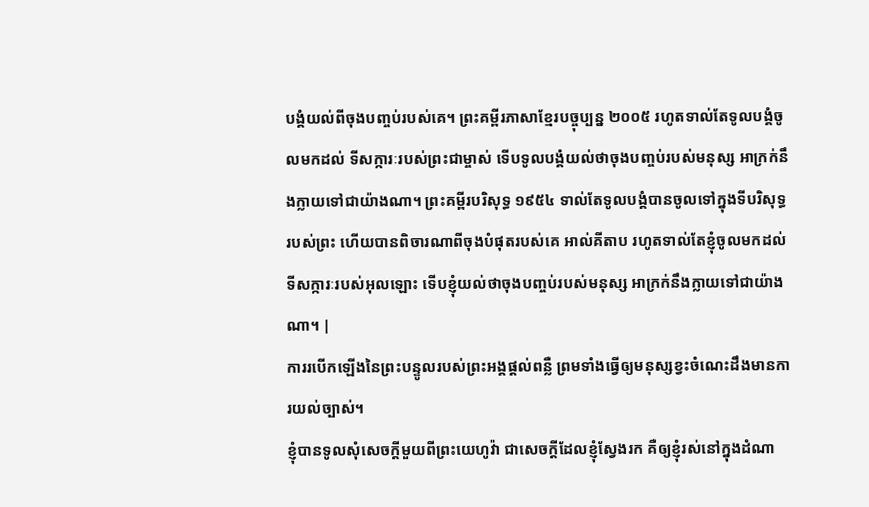បង្គំយល់ពីចុងបញ្ចប់របស់គេ។ ព្រះគម្ពីរភាសាខ្មែរបច្ចុប្បន្ន ២០០៥ រហូតទាល់តែទូលបង្គំចូលមកដល់ ទីសក្ការៈរបស់ព្រះជាម្ចាស់ ទើបទូលបង្គំយល់ថាចុងបញ្ចប់របស់មនុស្ស អាក្រក់នឹងក្លាយទៅជាយ៉ាងណា។ ព្រះគម្ពីរបរិសុទ្ធ ១៩៥៤ ទាល់តែទូលបង្គំបានចូលទៅក្នុងទីបរិសុទ្ធរបស់ព្រះ ហើយបានពិចារណាពីចុងបំផុតរបស់គេ អាល់គីតាប រហូតទាល់តែខ្ញុំចូលមកដល់ ទីសក្ការៈរបស់អុលឡោះ ទើបខ្ញុំយល់ថាចុងបញ្ចប់របស់មនុស្ស អាក្រក់នឹងក្លាយទៅជាយ៉ាងណា។ |
ការរបើកឡើងនៃព្រះបន្ទូលរបស់ព្រះអង្គផ្ដល់ពន្លឺ ព្រមទាំងធ្វើឲ្យមនុស្សខ្វះចំណេះដឹងមានការយល់ច្បាស់។
ខ្ញុំបានទូលសុំសេចក្ដីមួយពីព្រះយេហូវ៉ា ជាសេចក្ដីដែលខ្ញុំស្វែងរក គឺឲ្យខ្ញុំរស់នៅក្នុងដំណា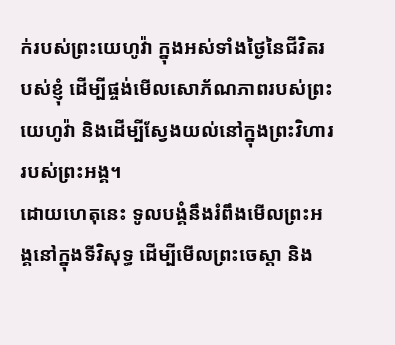ក់របស់ព្រះយេហូវ៉ា ក្នុងអស់ទាំងថ្ងៃនៃជីវិតរបស់ខ្ញុំ ដើម្បីផ្ចង់មើលសោភ័ណភាពរបស់ព្រះយេហូវ៉ា និងដើម្បីស្វែងយល់នៅក្នុងព្រះវិហាររបស់ព្រះអង្គ។
ដោយហេតុនេះ ទូលបង្គំនឹងរំពឹងមើលព្រះអង្គនៅក្នុងទីវិសុទ្ធ ដើម្បីមើលព្រះចេស្ដា និង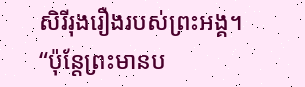សិរីរុងរឿងរបស់ព្រះអង្គ។
“ប៉ុន្តែព្រះមានប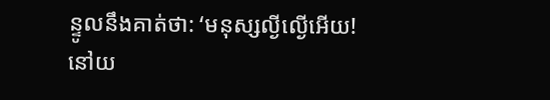ន្ទូលនឹងគាត់ថា: ‘មនុស្សល្ងីល្ងើអើយ! នៅយ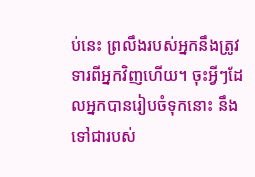ប់នេះ ព្រលឹងរបស់អ្នកនឹងត្រូវទារពីអ្នកវិញហើយ។ ចុះអ្វីៗដែលអ្នកបានរៀបចំទុកនោះ នឹងទៅជារបស់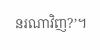នរណាវិញ?’។